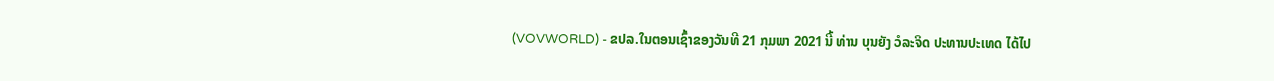(VOVWORLD) - ຂປລ.ໃນຕອນເຊົ້າຂອງວັນທີ 21 ກຸມພາ 2021 ນີ້ ທ່ານ ບຸນຍັງ ວໍລະຈິດ ປະທານປະເທດ ໄດ້ໄປ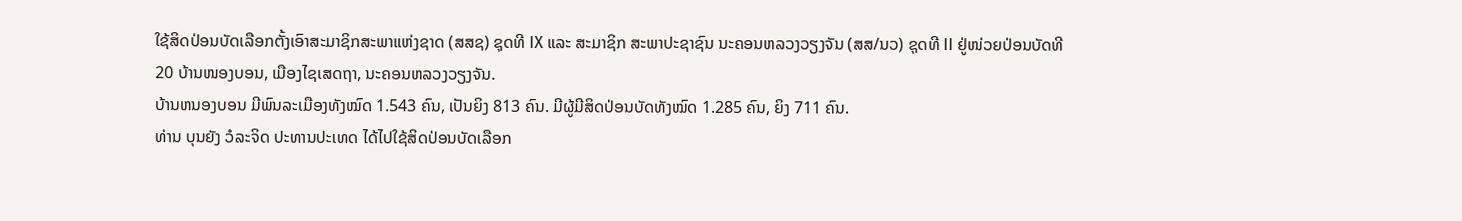ໃຊ້ສິດປ່ອນບັດເລືອກຕັ້ງເອົາສະມາຊິກສະພາແຫ່ງຊາດ (ສສຊ) ຊຸດທີ IX ແລະ ສະມາຊິກ ສະພາປະຊາຊົນ ນະຄອນຫລວງວຽງຈັນ (ສສ/ນວ) ຊຸດທີ II ຢູ່ໜ່ວຍປ່ອນບັດທີ 20 ບ້ານໜອງບອນ, ເມືອງໄຊເສດຖາ, ນະຄອນຫລວງວຽງຈັນ.
ບ້ານຫນອງບອນ ມີພົນລະເມືອງທັງໝົດ 1.543 ຄົນ, ເປັນຍິງ 813 ຄົນ. ມີຜູ້ມີສິດປ່ອນບັດທັງໝົດ 1.285 ຄົນ, ຍິງ 711 ຄົນ.
ທ່ານ ບຸນຍັງ ວໍລະຈິດ ປະທານປະເທດ ໄດ້ໄປໃຊ້ສິດປ່ອນບັດເລືອກ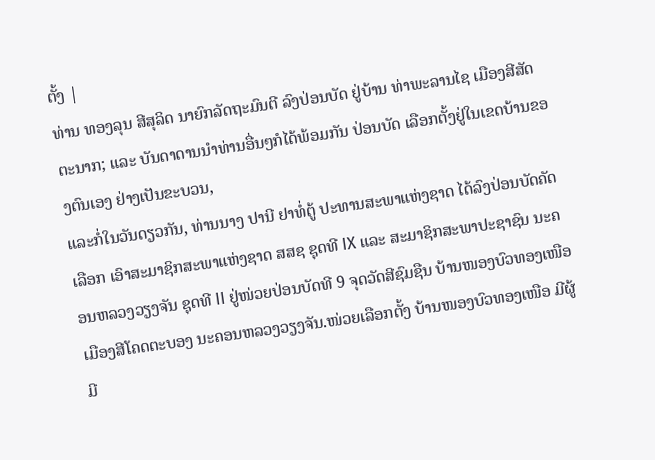ຕັ້ງ |
ທ່ານ ທອງລຸນ ສີສຸລິດ ນາຍົກລັດຖະມົນຕີ ລົງປ່ອນບັດ ຢູ່ບ້ານ ທ່າພະລານໄຊ ເມືອງສີສັດຕະນາກ; ແລະ ບັນດາດານນຳທ່ານອື່ນໆກໍໄດ້ພ້ອມກັນ ປ່ອນບັດ ເລືອກຕັ້ງຢູ່ໃນເຂດບ້ານຂອງຕົນເອງ ຢ່າງເປັນຂະບວນ,
ແລະກໍ່ໃນວັນດຽວກັນ, ທ່ານນາງ ປານີ ຢາທໍ່ຕູ້ ປະທານສະພາແຫ່ງຊາດ ໄດ້ລົງປ່ອນບັດຄັດເລືອກ ເອົາສະມາຊິກສະພາແຫ່ງຊາດ ສສຊ ຊຸດທີ IX ແລະ ສະມາຊິກສະພາປະຊາຊົນ ນະຄອນຫລວງວຽງຈັນ ຊຸດທີ II ຢູ່ໜ່ວຍປ່ອນບັດທີ 9 ຈຸດວັດສີຊົມຊືນ ບ້ານໜອງບົວທອງເໜືອ ເມືອງສີໂຄດຕະບອງ ນະຄອນຫລວງວຽງຈັນ.ໜ່ວຍເລືອກຕັ້ງ ບ້ານໜອງບົວທອງເໜືອ ມີຜູ້ມີ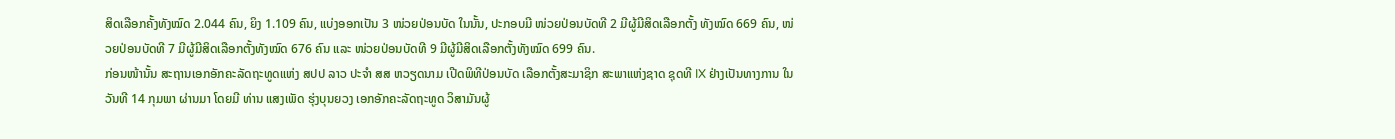ສິດເລືອກຄັ້ງທັງໝົດ 2.044 ຄົນ, ຍິງ 1.109 ຄົນ, ແບ່ງອອກເປັນ 3 ໜ່ວຍປ່ອນບັດ ໃນນັ້ນ, ປະກອບມີ ໜ່ວຍປ່ອນບັດທີ 2 ມີຜູ້ມີສິດເລືອກຕັ້ງ ທັງໝົດ 669 ຄົນ, ໜ່ວຍປ່ອນບັດທີ 7 ມີຜູ້ມີສິດເລືອກຕັ້ງທັງໝົດ 676 ຄົນ ແລະ ໜ່ວຍປ່ອນບັດທີ 9 ມີຜູ້ມີສິດເລືອກຕັ້ງທັງໝົດ 699 ຄົນ.
ກ່ອນໜ້ານັ້ນ ສະຖານເອກອັກຄະລັດຖະທູດແຫ່ງ ສປປ ລາວ ປະຈຳ ສສ ຫວຽດນາມ ເປີດພິທີປ່ອນບັດ ເລືອກຕັ້ງສະມາຊິກ ສະພາແຫ່ງຊາດ ຊຸດທີ IX ຢ່າງເປັນທາງການ ໃນວັນທີ 14 ກຸມພາ ຜ່ານມາ ໂດຍມີ ທ່ານ ແສງເພັດ ຮຸ່ງບຸນຍວງ ເອກອັກຄະລັດຖະທູດ ວິສາມັນຜູ້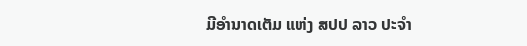ມີອໍານາດເຕັມ ແຫ່ງ ສປປ ລາວ ປະຈໍາ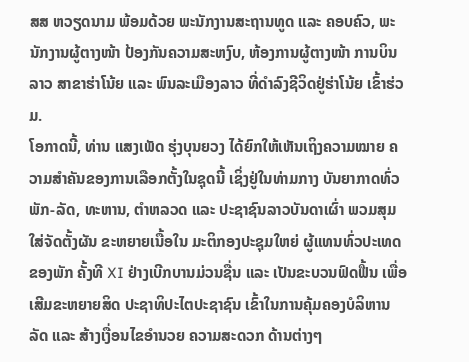ສສ ຫວຽດນາມ ພ້ອມດ້ວຍ ພະນັກງານສະຖານທູດ ແລະ ຄອບຄົວ, ພະນັກງານຜູ້ຕາງໜ້າ ປ້ອງກັນຄວາມສະຫງົບ, ຫ້ອງການຜູ້ຕາງໜ້າ ການບິນລາວ ສາຂາຮ່າໂນ້ຍ ແລະ ພົນລະເມືອງລາວ ທີ່ດຳລົງຊີວິດຢູ່ຮ່າໂນ້ຍ ເຂົ້າຮ່ວມ.
ໂອກາດນີ້, ທ່ານ ແສງເພັດ ຮຸ່ງບຸນຍວງ ໄດ້ຍົກໃຫ້ເຫັນເຖິງຄວາມໝາຍ ຄວາມສຳຄັນຂອງການເລືອກຕັ້ງໃນຊຸດນີ້ ເຊິ່ງຢູ່ໃນທ່າມກາງ ບັນຍາກາດທົ່ວພັກ-ລັດ, ທະຫານ, ຕຳຫລວດ ແລະ ປະຊາຊົນລາວບັນດາເຜົ່າ ພວມສຸມໃສ່ຈັດຕັ້ງຜັນ ຂະຫຍາຍເນື້ອໃນ ມະຕິກອງປະຊຸມໃຫຍ່ ຜູ້ແທນທົ່ວປະເທດ ຂອງພັກ ຄັ້ງທີ XI ຢ່າງເບີກບານມ່ວນຊື່ນ ແລະ ເປັນຂະບວນຟົດຟື້ນ ເພື່ອເສີມຂະຫຍາຍສິດ ປະຊາທິປະໄຕປະຊາຊົນ ເຂົ້າໃນການຄຸ້ມຄອງບໍລິຫານລັດ ແລະ ສ້າງເງື່ອນໄຂອຳນວຍ ຄວາມສະດວກ ດ້ານຕ່າງໆ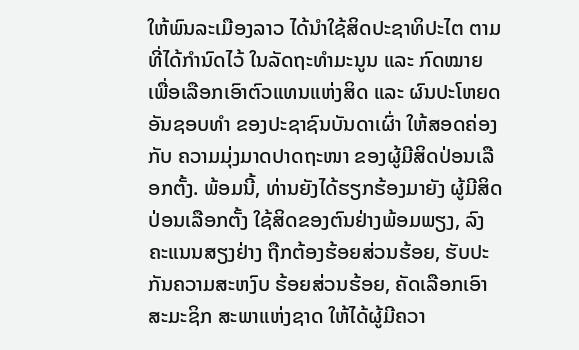ໃຫ້ພົນລະເມືອງລາວ ໄດ້ນຳໃຊ້ສິດປະຊາທິປະໄຕ ຕາມທີ່ໄດ້ກຳນົດໄວ້ ໃນລັດຖະທຳມະນູນ ແລະ ກົດໝາຍ ເພື່ອເລືອກເອົາຕົວແທນແຫ່ງສິດ ແລະ ຜົນປະໂຫຍດອັນຊອບທຳ ຂອງປະຊາຊົນບັນດາເຜົ່າ ໃຫ້ສອດຄ່ອງກັບ ຄວາມມຸ່ງມາດປາດຖະໜາ ຂອງຜູ້ມີສິດປ່ອນເລືອກຕັ້ງ. ພ້ອມນີ້, ທ່ານຍັງໄດ້ຮຽກຮ້ອງມາຍັງ ຜູ້ມີສິດປ່ອນເລືອກຕັ້ງ ໃຊ້ສິດຂອງຕົນຢ່າງພ້ອມພຽງ, ລົງຄະແນນສຽງຢ່າງ ຖືກຕ້ອງຮ້ອຍສ່ວນຮ້ອຍ, ຮັບປະກັນຄວາມສະຫງົບ ຮ້ອຍສ່ວນຮ້ອຍ, ຄັດເລືອກເອົາສະມະຊິກ ສະພາແຫ່ງຊາດ ໃຫ້ໄດ້ຜູ້ມີຄວາ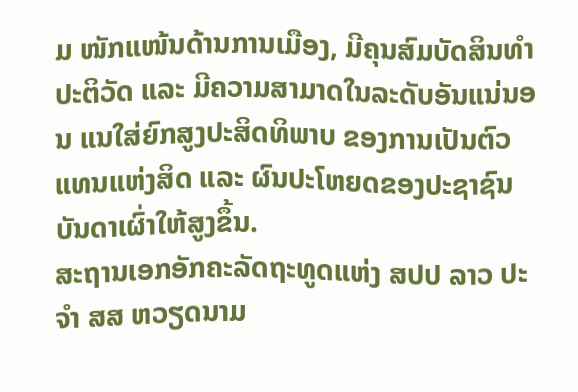ມ ໜັກແໜ້ນດ້ານການເມືອງ, ມີຄຸນສົມບັດສິນທຳປະຕິວັດ ແລະ ມີຄວາມສາມາດໃນລະດັບອັນແນ່ນອນ ແນໃສ່ຍົກສູງປະສິດທິພາບ ຂອງການເປັນຕົວແທນແຫ່ງສິດ ແລະ ຜົນປະໂຫຍດຂອງປະຊາຊົນບັນດາເຜົ່າໃຫ້ສູງຂຶ້ນ.
ສະຖານເອກອັກຄະລັດຖະທູດແຫ່ງ ສປປ ລາວ ປະຈຳ ສສ ຫວຽດນາມ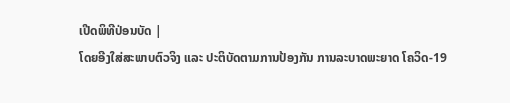ເປີດພິທີປ່ອນບັດ |
ໂດຍອີງໃສ່ສະພາບຕົວຈິງ ແລະ ປະຕິບັດຕາມການປ້ອງກັນ ການລະບາດພະຍາດ ໂຄວິດ-19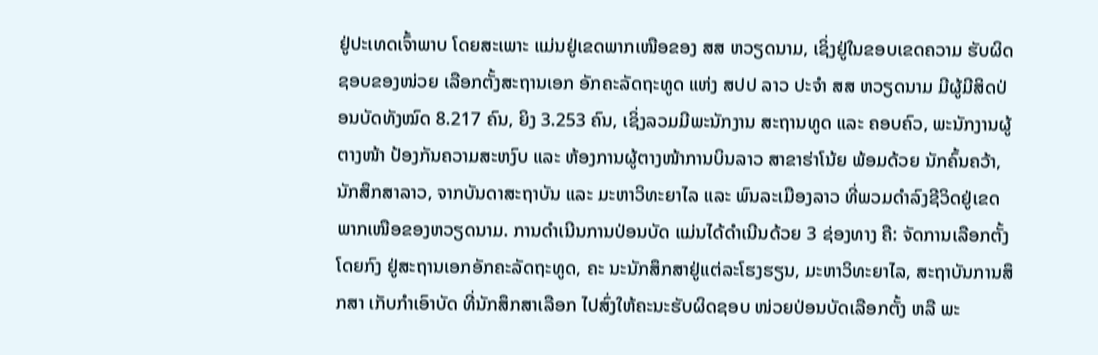ຢູ່ປະເທດເຈົ້າພາບ ໂດຍສະເພາະ ແມ່ນຢູ່ເຂດພາກເໜືອຂອງ ສສ ຫວຽດນາມ, ເຊິ່ງຢູ່ໃນຂອບເຂດຄວາມ ຮັບຜິດຊອບຂອງໜ່ວຍ ເລືອກຕັ້ງສະຖານເອກ ອັກຄະລັດຖະທູດ ແຫ່ງ ສປປ ລາວ ປະຈໍາ ສສ ຫວຽດນາມ ມີຜູ້ມີສິດປ່ອນບັດທັງໝົດ 8.217 ຄົນ, ຍິງ 3.253 ຄົນ, ເຊິ່ງລວມມີພະນັກງານ ສະຖານທູດ ແລະ ຄອບຄົວ, ພະນັກງານຜູ້ຕາງໜ້າ ປ້ອງກັນຄວາມສະຫງົບ ແລະ ຫ້ອງການຜູ້ຕາງໜ້າການບິນລາວ ສາຂາຮ່າໂນ້ຍ ພ້ອມດ້ວຍ ນັກຄົ້ນຄວ້າ, ນັກສຶກສາລາວ, ຈາກບັນດາສະຖາບັນ ແລະ ມະຫາວິທະຍາໄລ ແລະ ພົນລະເມືອງລາວ ທີ່ພວມດຳລົງຊີວິດຢູ່ເຂດ ພາກເໜືອຂອງຫວຽດນາມ. ການດຳເນີນການປ່ອນບັດ ແມ່ນໄດ້ດຳເນີນດ້ວຍ 3 ຊ່ອງທາງ ຄື: ຈັດການເລືອກຕັ້ງໂດຍກົງ ຢູ່ສະຖານເອກອັກຄະລັດຖະທູດ, ຄະ ນະນັກສຶກສາຢູ່ແຕ່ລະໂຮງຮຽນ, ມະຫາວິທະຍາໄລ, ສະຖາບັນການສຶກສາ ເກັບກຳເອົາບັດ ທີ່ນັກສຶກສາເລືອກ ໄປສົ່ງໃຫ້ຄະນະຮັບຜິດຊອບ ໜ່ວຍປ່ອນບັດເລືອກຕັ້ງ ຫລື ພະ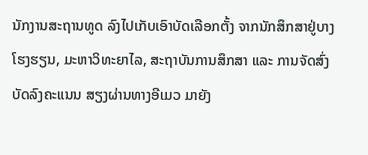ນັກງານສະຖານທູດ ລົງໄປເກັບເອົາບັດເລືອກຕັ້ງ ຈາກນັກສຶກສາຢູ່ບາງໂຮງຮຽນ, ມະຫາວິທະຍາໄລ, ສະຖາບັນການສຶກສາ ແລະ ການຈັດສົ່ງບັດລົງຄະແນນ ສຽງຜ່ານທາງອີເມວ ມາຍັງ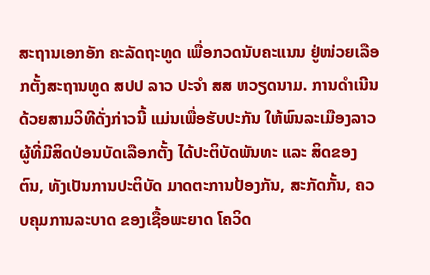ສະຖານເອກອັກ ຄະລັດຖະທູດ ເພື່ອກວດນັບຄະແນນ ຢູ່ໜ່ວຍເລືອກຕັ້ງສະຖານທູດ ສປປ ລາວ ປະຈຳ ສສ ຫວຽດນາມ. ການດຳເນີນດ້ວຍສາມວິທີດັ່ງກ່າວນີ້ ແມ່ນເພື່ອຮັບປະກັນ ໃຫ້ພົນລະເມືອງລາວ ຜູ້ທີ່ມີສິດປ່ອນບັດເລືອກຕັ້ງ ໄດ້ປະຕິບັດພັນທະ ແລະ ສິດຂອງຕົນ, ທັງເປັນການປະຕິບັດ ມາດຕະການປ້ອງກັນ, ສະກັດກັ້ນ, ຄວບຄຸມການລະບາດ ຂອງເຊື້ອພະຍາດ ໂຄວິດ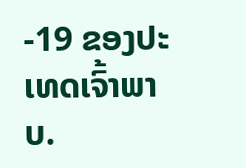-19 ຂອງປະເທດເຈົ້າພາບ.